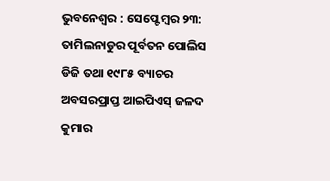ଭୁବନେଶ୍ୱର : ସେପ୍ଟେମ୍ବର ୨୩: ତାମିଲନାଡୁର ପୂର୍ବତନ ପୋଲିସ ଡିଜି ତଥା ୧୯୮୫ ବ୍ୟାଚର ଅବସରପ୍ରାପ୍ତ ଆଇପିଏସ୍ ଜଳଦ କୁମାର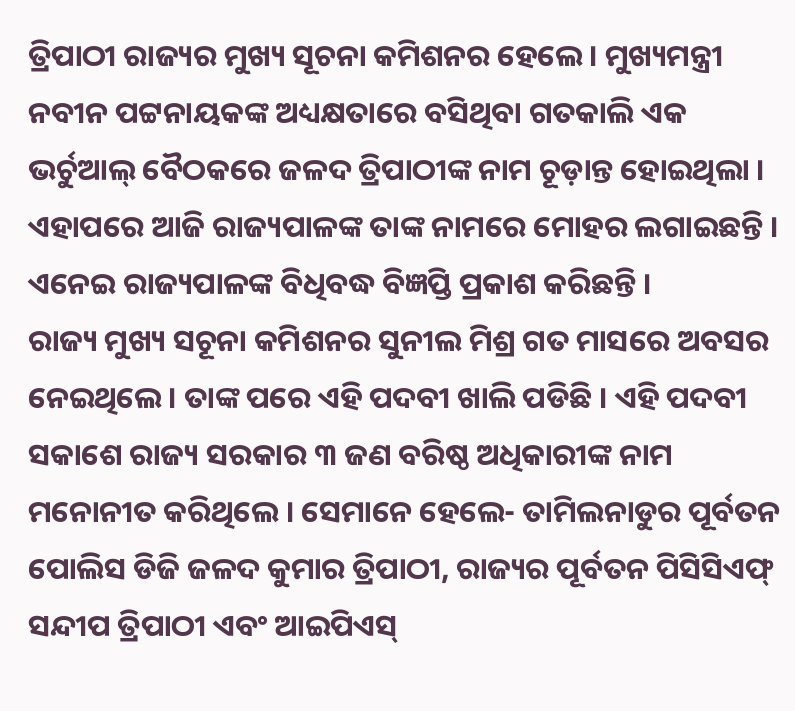ତ୍ରିପାଠୀ ରାଜ୍ୟର ମୁଖ୍ୟ ସୂଚନା କମିଶନର ହେଲେ । ମୁଖ୍ୟମନ୍ତ୍ରୀ ନବୀନ ପଟ୍ଟନାୟକଙ୍କ ଅଧ୍ୟକ୍ଷତାରେ ବସିଥିବା ଗତକାଲି ଏକ ଭର୍ଚୁଆଲ୍ ବୈଠକରେ ଜଳଦ ତ୍ରିପାଠୀଙ୍କ ନାମ ଚୂଡ଼ାନ୍ତ ହୋଇଥିଲା । ଏହାପରେ ଆଜି ରାଜ୍ୟପାଳଙ୍କ ତାଙ୍କ ନାମରେ ମୋହର ଲଗାଇଛନ୍ତି । ଏନେଇ ରାଜ୍ୟପାଳଙ୍କ ବିଧିବଦ୍ଧ ବିଜ୍ଞପ୍ତି ପ୍ରକାଶ କରିଛନ୍ତି ।
ରାଜ୍ୟ ମୁଖ୍ୟ ସଚୂନା କମିଶନର ସୁନୀଲ ମିଶ୍ର ଗତ ମାସରେ ଅବସର ନେଇଥିଲେ । ତାଙ୍କ ପରେ ଏହି ପଦବୀ ଖାଲି ପଡିଛି । ଏହି ପଦବୀ ସକାଶେ ରାଜ୍ୟ ସରକାର ୩ ଜଣ ବରିଷ୍ଠ ଅଧିକାରୀଙ୍କ ନାମ ମନୋନୀତ କରିଥିଲେ । ସେମାନେ ହେଲେ- ତାମିଲନାଡୁର ପୂର୍ବତନ ପୋଲିସ ଡିଜି ଜଳଦ କୁମାର ତ୍ରିପାଠୀ, ରାଜ୍ୟର ପୂର୍ବତନ ପିସିସିଏଫ୍ ସନ୍ଦୀପ ତ୍ରିପାଠୀ ଏବଂ ଆଇପିଏସ୍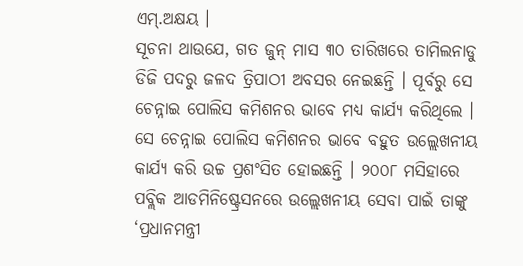ଏମ୍.ଅକ୍ଷୟ ।
ସୂଚନା ଥାଉଯେ, ଗତ ଜୁନ୍ ମାସ ୩୦ ତାରିଖରେ ତାମିଲନାଡୁ ଡିଜି ପଦରୁ ଜଳଦ ତ୍ରିପାଠୀ ଅବସର ନେଇଛନ୍ତି । ପୂର୍ବରୁ ସେ ଚେନ୍ନାଇ ପୋଲିସ କମିଶନର ଭାବେ ମଧ୍ୟ କାର୍ଯ୍ୟ କରିଥିଲେ । ସେ ଚେନ୍ନାଇ ପୋଲିସ କମିଶନର ଭାବେ ବହୁତ ଉଲ୍ଲେଖନୀୟ କାର୍ଯ୍ୟ କରି ଉଚ୍ଚ ପ୍ରଶଂସିତ ହୋଇଛନ୍ତି । ୨୦୦୮ ମସିହାରେ ପବ୍ଲିକ ଆଡମିନିଷ୍ଟ୍ରେସନରେ ଉଲ୍ଲେଖନୀୟ ସେବା ପାଇଁ ତାଙ୍କୁ ‘ପ୍ରଧାନମନ୍ତ୍ରୀ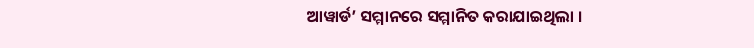ଆୱାର୍ଡ’ ସମ୍ମାନରେ ସମ୍ମାନିତ କରାଯାଇଥିଲା ।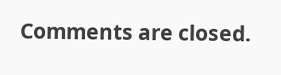Comments are closed.